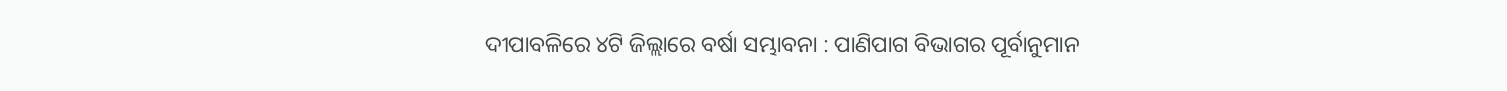ଦୀପାବଳିରେ ୪ଟି ଜିଲ୍ଲାରେ ବର୍ଷା ସମ୍ଭାବନା : ପାଣିପାଗ ବିଭାଗର ପୂର୍ବାନୁମାନ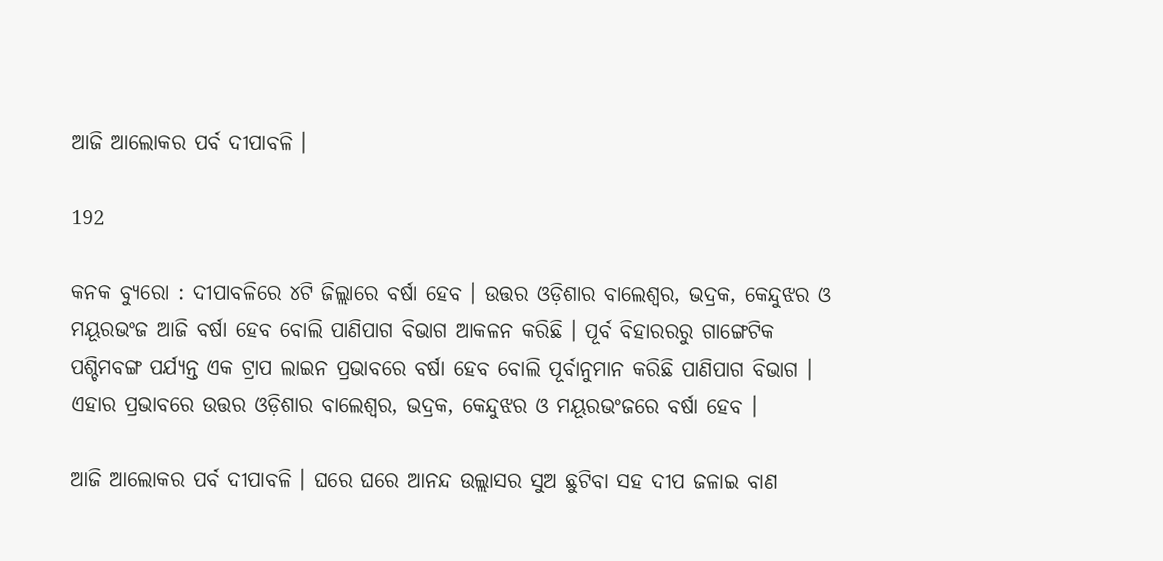ଆଜି ଆଲୋକର ପର୍ବ ଦୀପାବଳି ।

192

କନକ ବ୍ୟୁରୋ : ଦୀପାବଳିରେ ୪ଟି ଜିଲ୍ଲାରେ ବର୍ଷା ହେବ । ଉତ୍ତର ଓଡ଼ିଶାର ବାଲେଶ୍ୱର, ଭଦ୍ରକ, କେନ୍ଦୁଝର ଓ ମୟୂରଭଂଜ ଆଜି ବର୍ଷା ହେବ ବୋଲି ପାଣିପାଗ ବିଭାଗ ଆକଳନ କରିଛି । ପୂର୍ବ ବିହାରରରୁ ଗାଙ୍ଗେଟିକ ପଶ୍ଚିମବଙ୍ଗ ପର୍ଯ୍ୟନ୍ତ ଏକ ଟ୍ରାପ ଲାଇନ ପ୍ରଭାବରେ ବର୍ଷା ହେବ ବୋଲି ପୂର୍ବାନୁମାନ କରିଛି ପାଣିପାଗ ବିଭାଗ । ଏହାର ପ୍ରଭାବରେ ଉତ୍ତର ଓଡ଼ିଶାର ବାଲେଶ୍ୱର, ଭଦ୍ରକ, କେନ୍ଦୁଝର ଓ ମୟୂରଭଂଜରେ ବର୍ଷା ହେବ ।

ଆଜି ଆଲୋକର ପର୍ବ ଦୀପାବଳି । ଘରେ ଘରେ ଆନନ୍ଦ ଉଲ୍ଲାସର ସୁଅ ଛୁଟିବା ସହ ଦୀପ ଜଳାଇ ବାଣ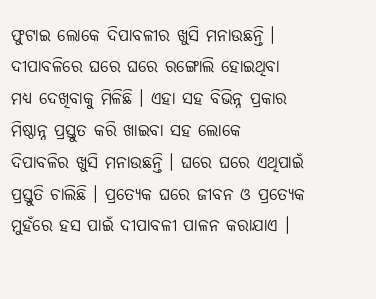ଫୁଟାଇ ଲୋକେ ଦିପାବଳୀର ଖୁସି ମନାଉଛନ୍ତି । ଦୀପାବଳିରେ ଘରେ ଘରେ ରଙ୍ଗୋଲି ହୋଇଥିବା ମଧ୍ୟ ଦେଖିବାକୁ ମିଳିଛି । ଏହା ସହ ବିଭିନ୍ନ ପ୍ରକାର ମିଷ୍ଠାନ୍ନ ପ୍ରସ୍ତୁତ କରି ଖାଇବା ସହ ଲୋକେ ଦିପାବଳିର ଖୁସି ମନାଉଛନ୍ତି । ଘରେ ଘରେ ଏଥିପାଇଁ ପ୍ରସ୍ତୁତି ଚାଲିଛି । ପ୍ରତ୍ୟେକ ଘରେ ଜୀବନ ଓ ପ୍ରତ୍ୟେକ ମୁହଁରେ ହସ ପାଇଁ ଦୀପାବଳୀ ପାଳନ କରାଯାଏ ।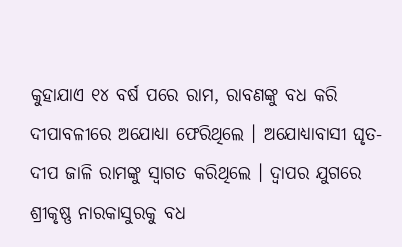କୁହାଯାଏ ୧୪ ବର୍ଷ ପରେ ରାମ, ରାବଣଙ୍କୁ ବଧ କରି ଦୀପାବଳୀରେ ଅଯୋଧ୍ୟା ଫେରିଥିଲେ । ଅଯୋଧ୍ୟାବାସୀ ଘୃତ-ଦୀପ ଜାଳି ରାମଙ୍କୁ ସ୍ୱାଗତ କରିଥିଲେ । ଦ୍ୱାପର ଯୁଗରେ ଶ୍ରୀକୃଷ୍ଣ ନାରକାସୁରକୁ ବଧ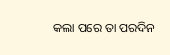କଲା ପରେ ତା ପରଦିନ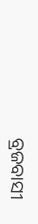ବ୍ରଜବାସୀ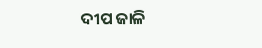ଦୀପ ଜାଳି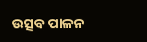ଉତ୍ସବ ପାଳନ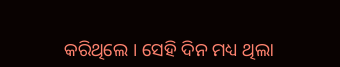କରିଥିଲେ । ସେହି ଦିନ ମଧ୍ୟ ଥିଲା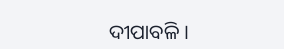ଦୀପାବଳି ।